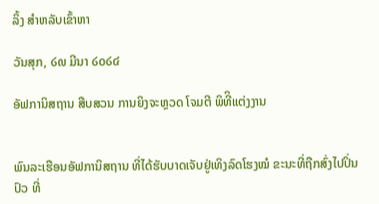ລິ້ງ ສຳຫລັບເຂົ້າຫາ

ວັນສຸກ, ໒໙ ມີນາ ໒໐໒໔

ອັຟການິສຖານ ສືບສວນ ການຍິງຈະຫຼວດ ໂຈມຕີ ພິທີິແຕ່ງງານ


ພົນລະເຮືອນອັຟການິສຖານ ທີ່ໄດ້ຮັບບາດເຈັບຢູ່ເທິງລົດໂຮງໝໍ ຂະນະທີ່ຖືກສົ່ງໄປປິ່ນປົວ ທີ່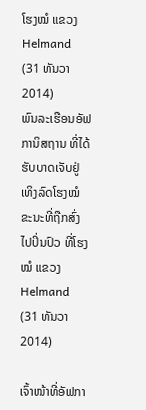ໂຮງໝໍ ແຂວງ Helmand (31 ທັນວາ 2014)
ພົນລະເຮືອນອັຟການິສຖານ ທີ່ໄດ້ຮັບບາດເຈັບຢູ່ເທິງລົດໂຮງໝໍ ຂະນະທີ່ຖືກສົ່ງໄປປິ່ນປົວ ທີ່ໂຮງໝໍ ແຂວງ Helmand (31 ທັນວາ 2014)

ເຈົ້າໜ້າທີ່ອັຟກາ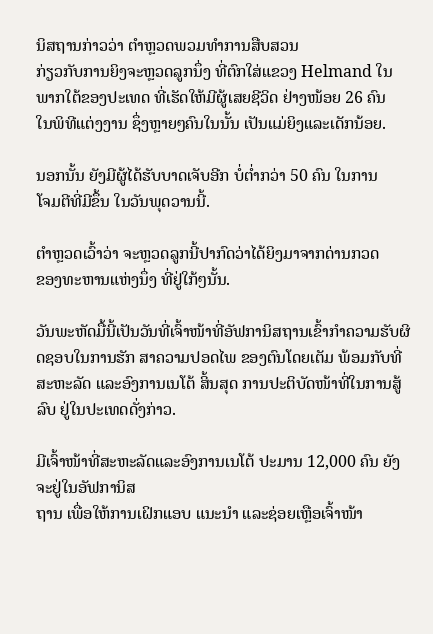ນິສຖານກ່າວວ່າ ຕຳຫຼວດພວມທຳການສືບສວນ
ກ່ຽວກັບການຍິງຈະຫຼວດລູກນຶ່ງ ທີ່ຕົກໃສ່ແຂວງ Helmand ໃນ
ພາກໃຕ້ຂອງປະເທດ ທີ່ເຮັດໃຫ້ມີຜູ້ເສຍຊີວິດ ຢ່າງໜ້ອຍ 26 ຄົນ
ໃນພິທີແຕ່ງງານ ຊຶ່ງຫຼາຍໆຄົນໃນນັ້ນ ເປັນແມ່ຍິງແລະເດັກນ້ອຍ.

ນອກນັ້ນ ຍັງມີຜູ້ໄດ້ຮັບບາດເຈັບອີກ ບໍ່ຕ່ຳກວ່າ 50 ຄົນ ໃນການ
ໂຈມຕີທີ່ມີຂຶ້ນ ໃນວັນພຸດວານນີ້.

ຕຳຫຼວດເວົ້າວ່າ ຈະຫຼວດລູກນີ້ປາກົດວ່າໄດ້ຍິງມາຈາກດ່ານກວດ
ຂອງທະຫານແຫ່ງນຶ່ງ ທີ່ຢູ່ໃກ້ໆນັ້ນ.

ວັນພະຫັດມື້ນີ້ເປັນວັນທີ່ເຈົ້າໜ້າທີ່ອັຟການິສຖານເຂົ້າກຳຄວາມຮັບຜິດຊອບໃນການຮັກ ສາຄວາມປອດໄພ ຂອງຕົນໂດຍເຕັມ ພ້ອມກັບທີ່ສະຫະລັດ ແລະອົງການເນໂຕ້ ສິ້ນສຸດ ການປະຕິບັດໜ້າທີ່ໃນການສູ້ລົບ ຢູ່ໃນປະເທດດັ່ງກ່າວ.

ມີເຈົ້າໜ້າທີ່ສະຫະລັດແລະອົງການເນໂຕ້ ປະມານ 12,000 ຄົນ ຍັງຈະຢູ່ໃນອັຟການິສ
ຖານ ເພື່ອໃຫ້ການເຝິກແອບ ແນະນຳ ແລະຊ່ອຍເຫຼືອເຈົ້າໜ້າ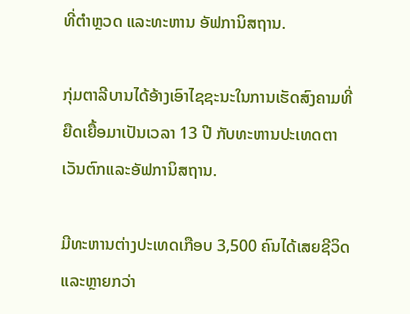ທີ່ຕຳຫຼວດ ແລະທະຫານ ອັຟການິສຖານ.

ກຸ່ມຕາລີບານໄດ້ອ້າງເອົາໄຊຊະນະໃນການເຮັດສົງຄາມທີ່ຍືດເຍື້ອມາເປັນເວລາ 13 ປີ ກັບທະຫານປະເທດຕາເວັນຕົກແລະອັຟການິສຖານ.

ມີທະຫານຕ່າງປະເທດເກືອບ 3,500 ຄົນໄດ້ເສຍຊີວິດແລະຫຼາຍກວ່າ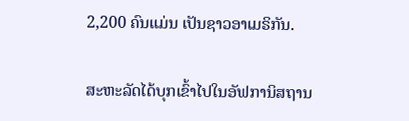2,200 ຄົນແມ່ນ ເປັນຊາວອາເມຣິກັນ.

ສະຫະລັດໄດ້ບຸກເຂົ້າໄປໃນອັຟການິສຖານ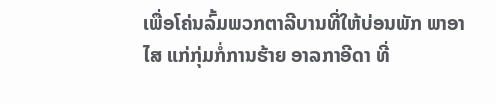ເພື່ອໂຄ່ນລົ້ມພວກຕາລີບານທີ່ໃຫ້ບ່ອນພັກ ພາອາໄສ ແກ່ກຸ່ມກໍ່ການຮ້າຍ ອາລກາອີດາ ທີ່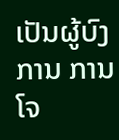ເປັນຜູ້ບົງການ ການໂຈ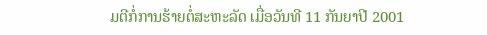ມຕີກໍ່ການຮ້າຍຕໍ່ສະຫະລັດ ເມື່ອວັນທີ 11 ກັນຍາປີ 2001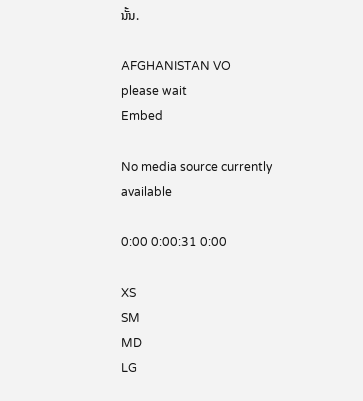ນັ້ນ.

AFGHANISTAN VO
please wait
Embed

No media source currently available

0:00 0:00:31 0:00

XS
SM
MD
LG